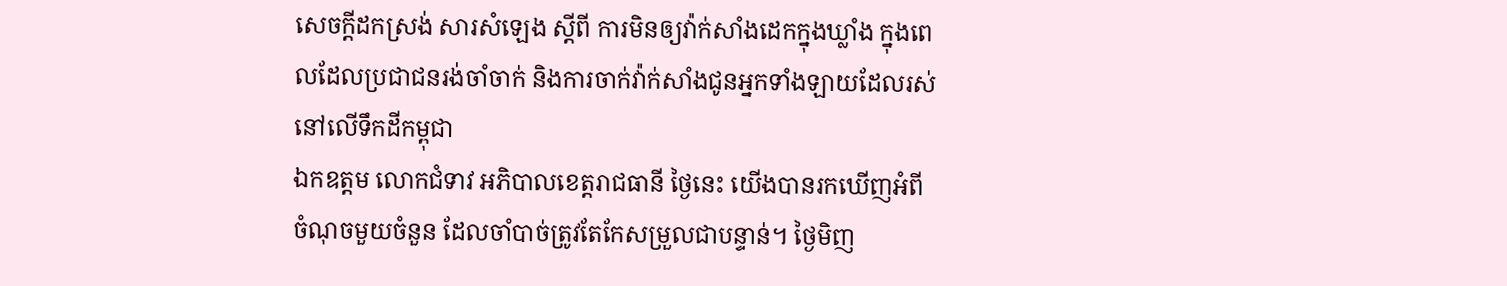សេចក្តីដកស្រង់ សារសំឡេង ស្ដីពី ការមិនឲ្យវ៉ាក់សាំងដេកក្នុងឃ្លាំង ក្នុងពេលដែលប្រជាជនរង់ចាំចាក់ និងការចាក់វ៉ាក់សាំងជូនអ្នកទាំងឡាយដែលរស់នៅលើទឹកដីកម្ពុជា
ឯកឧត្តម លោកជំទាវ អភិបាលខេត្តរាជធានី ថ្ងៃនេះ យើងបានរកឃើញអំពីចំណុចមួយចំនួន ដែលចាំបាច់ត្រូវតែកែសម្រួលជាបន្ទាន់។ ថ្ងៃមិញ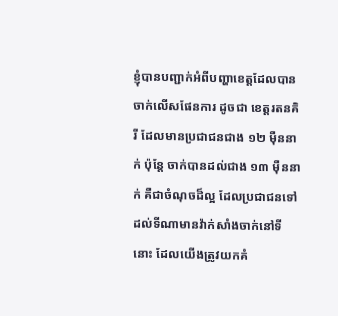ខ្ញុំបានបញ្ជាក់អំពីបញ្ហាខេត្តដែលបានចាក់លើសផែនការ ដូចជា ខេត្តរតនគិរី ដែលមានប្រជាជនជាង ១២ ម៉ឺននាក់ ប៉ុន្តែ ចាក់បានដល់ជាង ១៣ ម៉ឺននាក់ គឺជាចំណុចដ៏ល្អ ដែលប្រជាជនទៅដល់ទីណាមានវ៉ាក់សាំងចាក់នៅទីនោះ ដែលយើងត្រូវយកគំ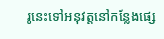រូនេះទៅអនុវត្តនៅកន្លែងផ្សេ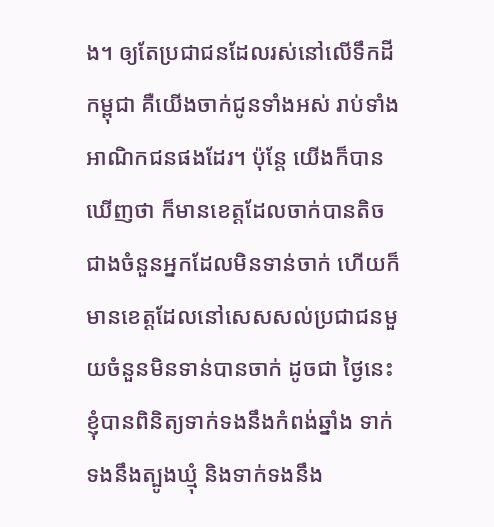ង។ ឲ្យតែប្រជាជនដែលរស់នៅលើទឹកដីកម្ពុជា គឺយើងចាក់ជូនទាំងអស់ រាប់ទាំងអាណិកជនផងដែរ។ ប៉ុន្តែ យើងក៏បានឃើញថា ក៏មានខេត្តដែលចាក់បានតិចជាងចំនួនអ្នកដែលមិនទាន់ចាក់ ហើយក៏មានខេត្តដែលនៅសេសសល់ប្រជាជនមួយចំនួនមិនទាន់បានចាក់ ដូចជា ថ្ងៃនេះ ខ្ញុំបានពិនិត្យទាក់ទងនឹងកំពង់ឆ្នាំង ទាក់ទងនឹងត្បូងឃ្មុំ និងទាក់ទងនឹង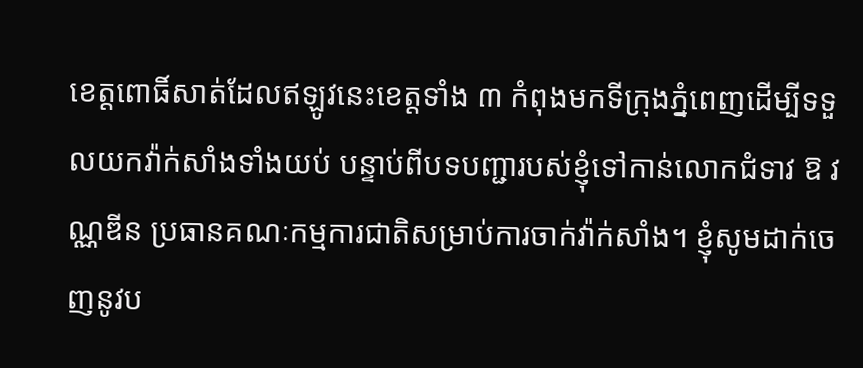ខេត្តពោធិ៍សាត់ដែលឥឡូវនេះខេត្តទាំង ៣ កំពុងមកទីក្រុងភ្នំពេញដើម្បីទទួលយកវ៉ាក់សាំងទាំងយប់ បន្ទាប់ពីបទបញ្ជារបស់ខ្ញុំទៅកាន់លោកជំទាវ ឱ វណ្ណឌីន ប្រធានគណៈកម្មការជាតិសម្រាប់ការចាក់វ៉ាក់សាំង។ ខ្ញុំសូមដាក់ចេញនូវប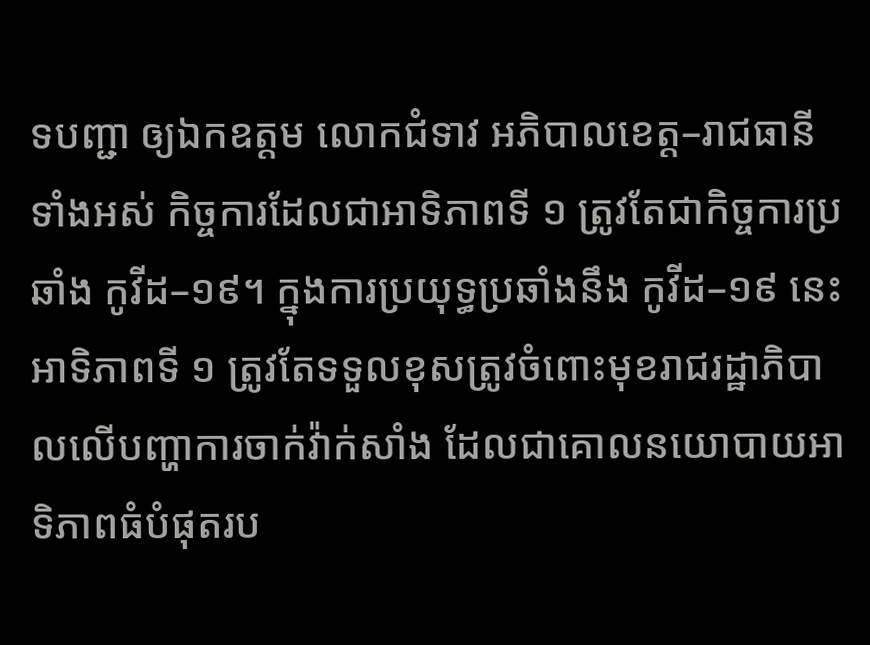ទបញ្ជា ឲ្យឯកឧត្តម លោកជំទាវ អភិបាលខេត្ត–រាជធានីទាំងអស់ កិច្ចការដែលជាអាទិភាពទី ១ ត្រូវតែជាកិច្ចការប្រឆាំង កូវីដ–១៩។ ក្នុងការប្រយុទ្ធប្រឆាំងនឹង កូវីដ–១៩ នេះ អាទិភាពទី ១ ត្រូវតែទទួលខុសត្រូវចំពោះមុខរាជរដ្ឋាភិបាលលើបញ្ហាការចាក់វ៉ាក់សាំង ដែលជាគោលនយោបាយអាទិភាពធំបំផុតរប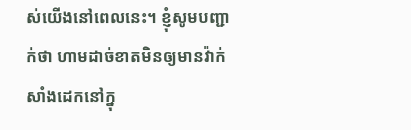ស់យើងនៅពេលនេះ។ ខ្ញុំសូមបញ្ជាក់ថា ហាមដាច់ខាតមិនឲ្យមានវ៉ាក់សាំងដេកនៅក្នុ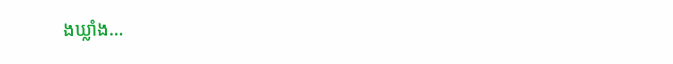ងឃ្លាំង…